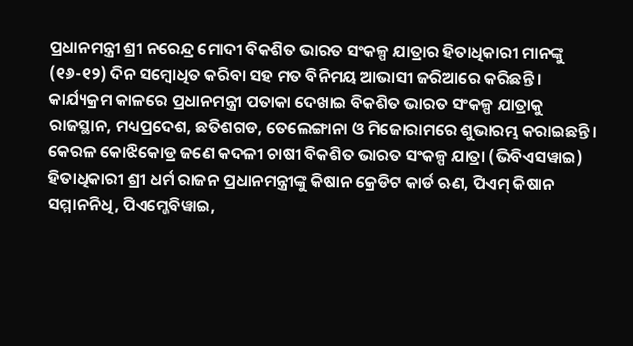ପ୍ରଧାନମନ୍ତ୍ରୀ ଶ୍ରୀ ନରେନ୍ଦ୍ର ମୋଦୀ ବିକଶିତ ଭାରତ ସଂକଳ୍ପ ଯାତ୍ରାର ହିତାଧିକାରୀ ମାନଙ୍କୁ (୧୬-୧୨) ଦିନ ସମ୍ବୋଧିତ କରିବା ସହ ମତ ବିନିମୟ ଆଭାସୀ ଜରିଆରେ କରିଛନ୍ତି । କାର୍ଯ୍ୟକ୍ରମ କାଳରେ ପ୍ରଧାନମନ୍ତ୍ରୀ ପତାକା ଦେଖାଇ ବିକଶିତ ଭାରତ ସଂକଳ୍ପ ଯାତ୍ରାକୁ ରାଜସ୍ଥାନ, ମଧ୍ୟପ୍ରଦେଶ, ଛତିଶଗଡ, ତେଲେଙ୍ଗାନା ଓ ମିଜୋରାମରେ ଶୁଭାରମ୍ଭ କରାଇଛନ୍ତି ।
କେରଳ କୋଝିକୋଡ୍ର ଜଣେ କଦଳୀ ଚାଷୀ ବିକଶିତ ଭାରତ ସଂକଳ୍ପ ଯାତ୍ରା (ଭିବିଏସୱାଇ) ହିତାଧିକାରୀ ଶ୍ରୀ ଧର୍ମ ରାଜନ ପ୍ରଧାନମନ୍ତ୍ରୀଙ୍କୁ କିଷାନ କ୍ରେଡିଟ କାର୍ଡ ଋଣ, ପିଏମ୍ କିଷାନ ସମ୍ମାନନିଧି, ପିଏମ୍ଜେବିୱାଇ,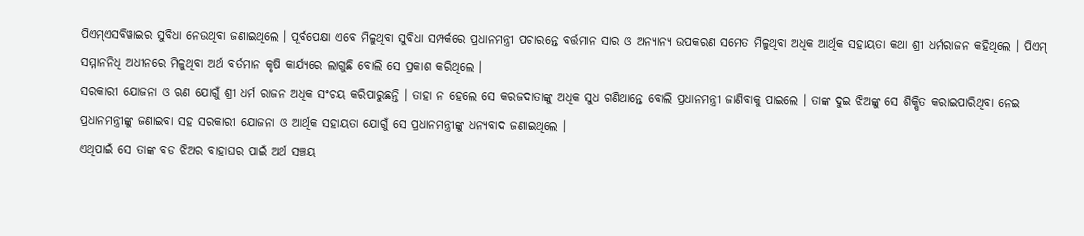ପିଏମ୍ଏସବିୱାଇର ସୁବିଧା ନେଉଥିବା ଜଣାଇଥିଲେ । ପୂର୍ବପେକ୍ଷା ଏବେ ମିଳୁଥିବା ସୁବିଧା ସମ୍ପର୍କରେ ପ୍ରଧାନମନ୍ତ୍ରୀ ପଚାରନ୍ତେ ବର୍ତ୍ତମାନ ସାର ଓ ଅନ୍ୟାନ୍ୟ ଉପକରଣ ସମେତ ମିଳୁଥିବା ଅଧିକ ଆର୍ଥିକ ସହାୟତା କଥା ଶ୍ରୀ ଧର୍ମରାଜନ କହିଥିଲେ । ପିଏମ୍ ସମ୍ମାନନିଧି ଅଧୀନରେ ମିଳୁଥିବା ଅର୍ଥ ବର୍ତମାନ କୃଷି କାର୍ଯ୍ୟରେ ଲାଗୁଛି ବୋଲି ସେ ପ୍ରକାଶ କରିଥିଲେ ।
ସରକାରୀ ଯୋଜନା ଓ ଋଣ ଯୋଗୁଁ ଶ୍ରୀ ଧର୍ମ ରାଜନ ଅଧିକ ସଂଚୟ କରିପାରୁଛନ୍ତି । ତାହା ନ ହେଲେ ସେ କରଜଦାତାଙ୍କୁ ଅଧିକ ସୁଧ ଗଣିଥାନ୍ତେ ବୋଲି ପ୍ରଧାନମନ୍ତ୍ରୀ ଜାଣିବାକୁ ପାଇଲେ । ତାଙ୍କ ଦୁଇ ଝିଅଙ୍କୁ ସେ ଶିକ୍ଷିତ କରାଇପାରିଥିବା ନେଇ ପ୍ରଧାନମନ୍ତ୍ରୀଙ୍କୁ ଜଣାଇବା ସହ ସରକାରୀ ଯୋଜନା ଓ ଆର୍ଥିକ ସହାୟତା ଯୋଗୁଁ ସେ ପ୍ରଧାନମନ୍ତ୍ରୀଙ୍କୁ ଧନ୍ୟବାଦ ଜଣାଇଥିଲେ ।
ଏଥିପାଇଁ ସେ ତାଙ୍କ ବଡ ଝିଅର ବାହାଘର ପାଇଁ ଅର୍ଥ ସଞ୍ଚୟ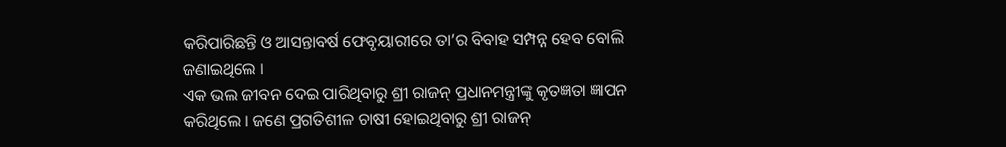କରିପାରିଛନ୍ତି ଓ ଆସନ୍ତାବର୍ଷ ଫେବୃୟାରୀରେ ତା’ର ବିବାହ ସମ୍ପନ୍ନ ହେବ ବୋଲି ଜଣାଇଥିଲେ ।
ଏକ ଭଲ ଜୀବନ ଦେଇ ପାରିଥିବାରୁ ଶ୍ରୀ ରାଜନ୍ ପ୍ରଧାନମନ୍ତ୍ରୀଙ୍କୁ କୃତଜ୍ଞତା ଜ୍ଞାପନ କରିଥିଲେ । ଜଣେ ପ୍ରଗତିଶୀଳ ଚାଷୀ ହୋଇଥିବାରୁ ଶ୍ରୀ ରାଜନ୍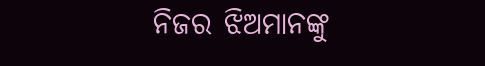ନିଜର ଝିଅମାନଙ୍କୁ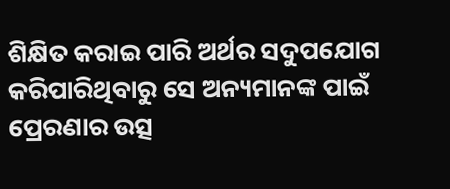ଶିକ୍ଷିତ କରାଇ ପାରି ଅର୍ଥର ସଦୁପଯୋଗ କରିପାରିଥିବାରୁ ସେ ଅନ୍ୟମାନଙ୍କ ପାଇଁ ପ୍ରେରଣାର ଉତ୍ସ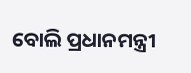ବୋଲି ପ୍ରଧାନମନ୍ତ୍ରୀ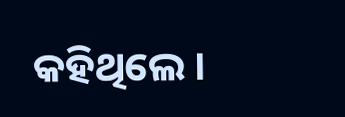କହିଥିଲେ ।